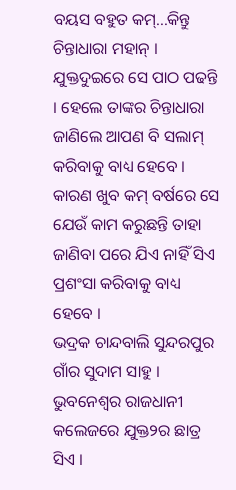ବୟସ ବହୁତ କମ୍...କିନ୍ତୁ ଚିନ୍ତାଧାରା ମହାନ୍ । ଯୁକ୍ତଦୁଇରେ ସେ ପାଠ ପଢନ୍ତି । ହେଲେ ତାଙ୍କର ଚିନ୍ତାଧାରା ଜାଣିଲେ ଆପଣ ବି ସଲାମ୍ କରିବାକୁ ବାଧ୍ୟ ହେବେ । କାରଣ ଖୁବ କମ୍ ବର୍ଷରେ ସେ ଯେଉଁ କାମ କରୁଛନ୍ତି ତାହା ଜାଣିବା ପରେ ଯିଏ ନାହିଁ ସିଏ ପ୍ରଶଂସା କରିବାକୁ ବାଧ୍ୟ ହେବେ ।
ଭଦ୍ରକ ଚାନ୍ଦବାଲି ସୁନ୍ଦରପୁର ଗାଁର ସୁଦାମ ସାହୁ । ଭୁବନେଶ୍ୱର ରାଜଧାନୀ କଲେଜରେ ଯୁକ୍ତ୨ର ଛାତ୍ର ସିଏ ।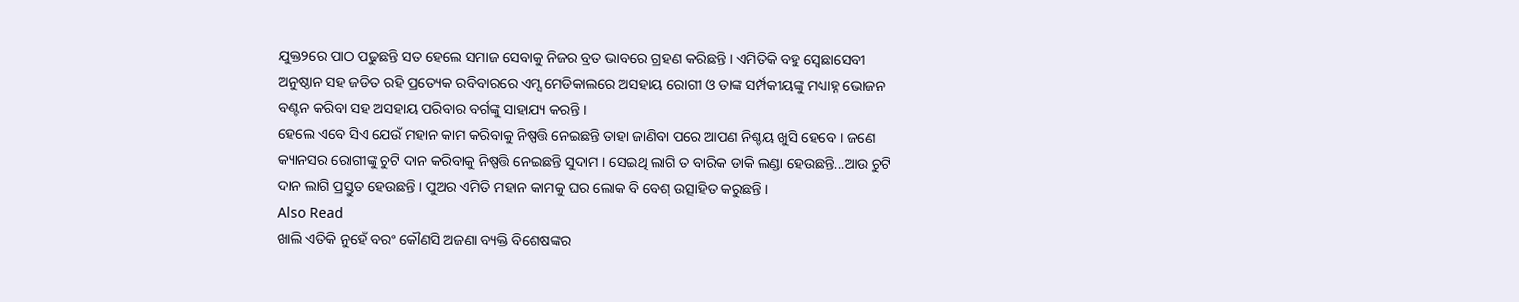ଯୁକ୍ତ୨ରେ ପାଠ ପଢୁଛନ୍ତି ସତ ହେଲେ ସମାଜ ସେବାକୁ ନିଜର ବ୍ରତ ଭାବରେ ଗ୍ରହଣ କରିଛନ୍ତି । ଏମିତିକି ବହୁ ସ୍ୱେଛାସେବୀ ଅନୁଷ୍ଠାନ ସହ ଜଡିତ ରହି ପ୍ରତ୍ୟେକ ରବିବାରରେ ଏମ୍ସ ମେଡିକାଲରେ ଅସହାୟ ରୋଗୀ ଓ ତାଙ୍କ ସର୍ମ୍ପକୀୟଙ୍କୁ ମଧ୍ୟାହ୍ନ ଭୋଜନ ବଣ୍ଟନ କରିବା ସହ ଅସହାୟ ପରିବାର ବର୍ଗଙ୍କୁ ସାହାଯ୍ୟ କରନ୍ତି ।
ହେଲେ ଏବେ ସିଏ ଯେଉଁ ମହାନ କାମ କରିବାକୁ ନିଷ୍ପତ୍ତି ନେଇଛନ୍ତି ତାହା ଜାଣିବା ପରେ ଆପଣ ନିଶ୍ଚୟ ଖୁସି ହେବେ । ଜଣେ କ୍ୟାନସର ରୋଗୀଙ୍କୁ ଚୁଟି ଦାନ କରିବାକୁ ନିଷ୍ପତ୍ତି ନେଇଛନ୍ତି ସୁଦାମ । ସେଇଥି ଲାଗି ତ ବାରିକ ଡାକି ଲଣ୍ଡା ହେଉଛନ୍ତି...ଆଉ ଚୁଟି ଦାନ ଲାଗି ପ୍ରସ୍ତୁତ ହେଉଛନ୍ତି । ପୁଅର ଏମିତି ମହାନ କାମକୁ ଘର ଲୋକ ବି ବେଶ୍ ଉତ୍ସାହିତ କରୁଛନ୍ତି ।
Also Read
ଖାଲି ଏତିକି ନୁହେଁ ବରଂ କୌଣସି ଅଜଣା ବ୍ୟକ୍ତି ବିଶେଷଙ୍କର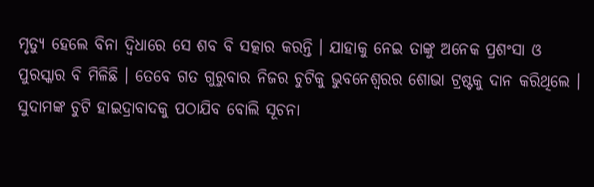ମୃତ୍ୟୁ ହେଲେ ବିନା ଦ୍ୱିଧାରେ ସେ ଶବ ବି ସତ୍କାର କରନ୍ତି । ଯାହାକୁ ନେଇ ତାଙ୍କୁ ଅନେକ ପ୍ରଶଂସା ଓ ପୁରସ୍କାର ବି ମିଳିଛି । ତେବେ ଗତ ଗୁରୁବାର ନିଜର ଚୁଟିକୁ ଭୁବନେଶ୍ୱରର ଶୋଭା ଟ୍ରଷ୍ଟକୁ ଦାନ କରିଥିଲେ । ସୁଦାମଙ୍କ ଚୁଟି ହାଇଦ୍ରାବାଦକୁ ପଠାଯିବ ବୋଲି ସୂଚନା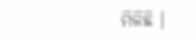ମିଳିଛି ।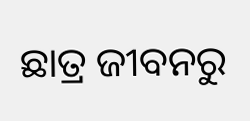ଛାତ୍ର ଜୀବନରୁ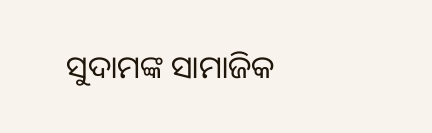ସୁଦାମଙ୍କ ସାମାଜିକ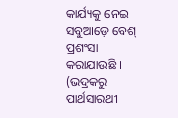କାର୍ଯ୍ୟକୁ ନେଇ ସବୁଆଡ଼େ ବେଶ୍ ପ୍ରଶଂସା କରାଯାଉଛି ।
(ଭଦ୍ରକରୁ ପାର୍ଥସାରଥୀ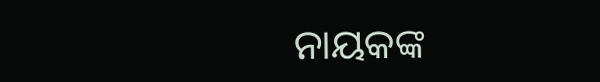ନାୟକଙ୍କ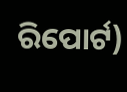ରିପୋର୍ଟ)